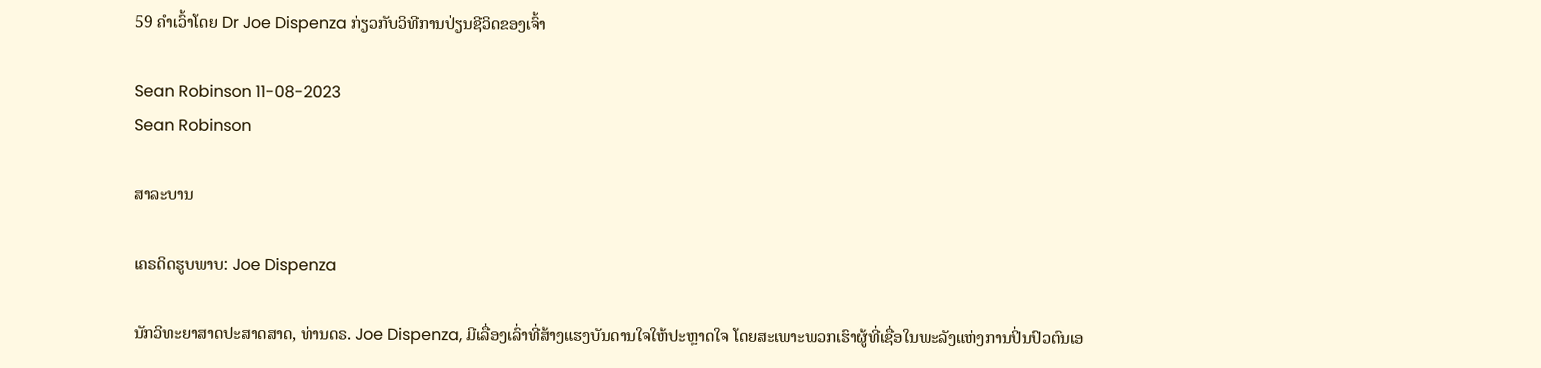59 ຄໍາເວົ້າໂດຍ Dr Joe Dispenza ກ່ຽວກັບວິທີການປ່ຽນຊີວິດຂອງເຈົ້າ

Sean Robinson 11-08-2023
Sean Robinson

ສາລະບານ

ເຄຣດິດຮູບພາບ: Joe Dispenza

ນັກວິທະຍາສາດປະສາດສາດ, ທ່ານດຣ. Joe Dispenza, ມີເລື່ອງເລົ່າທີ່ສ້າງແຮງບັນດານໃຈໃຫ້ປະຫຼາດໃຈ ໂດຍສະເພາະພວກເຮົາຜູ້ທີ່ເຊື່ອໃນພະລັງແຫ່ງການປິ່ນປົວຕົນເອ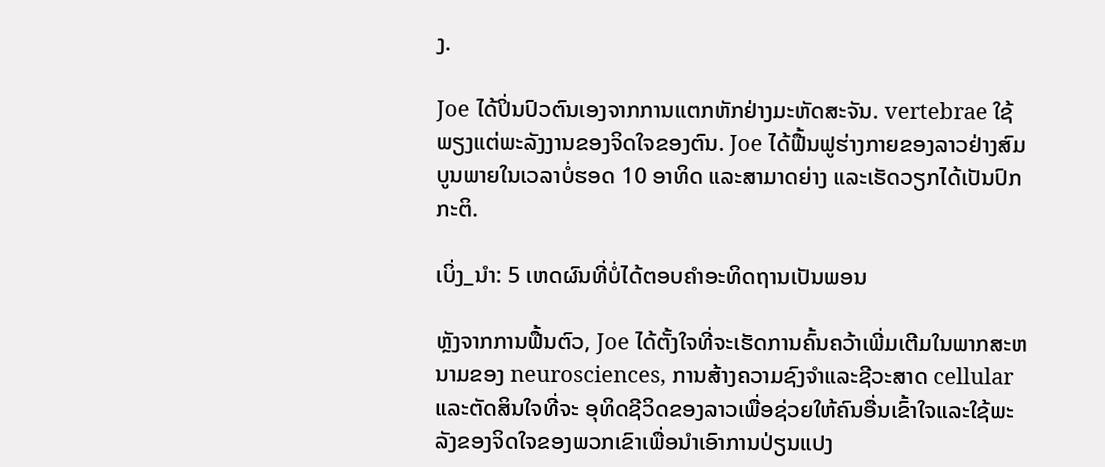ງ.

Joe ໄດ້ປິ່ນປົວຕົນເອງຈາກການແຕກຫັກຢ່າງມະຫັດສະຈັນ. vertebrae ໃຊ້ພຽງແຕ່ພະລັງງານຂອງຈິດໃຈຂອງຕົນ. Joe ໄດ້ຟື້ນຟູຮ່າງກາຍຂອງລາວຢ່າງສົມບູນພາຍໃນເວລາບໍ່ຮອດ 10 ອາທິດ ແລະສາມາດຍ່າງ ແລະເຮັດວຽກໄດ້ເປັນປົກກະຕິ.

ເບິ່ງ_ນຳ: 5 ເຫດຜົນທີ່ບໍ່ໄດ້ຕອບຄຳອະທິດຖານເປັນພອນ

ຫຼັງຈາກການຟື້ນຕົວ, Joe ໄດ້ຕັ້ງໃຈທີ່ຈະເຮັດການຄົ້ນຄວ້າເພີ່ມເຕີມໃນພາກສະຫນາມຂອງ neurosciences, ການສ້າງຄວາມຊົງຈໍາແລະຊີວະສາດ cellular ແລະຕັດສິນໃຈທີ່ຈະ ອຸທິດຊີວິດຂອງລາວເພື່ອຊ່ວຍໃຫ້ຄົນອື່ນເຂົ້າໃຈແລະໃຊ້ພະລັງຂອງຈິດໃຈຂອງພວກເຂົາເພື່ອນໍາເອົາການປ່ຽນແປງ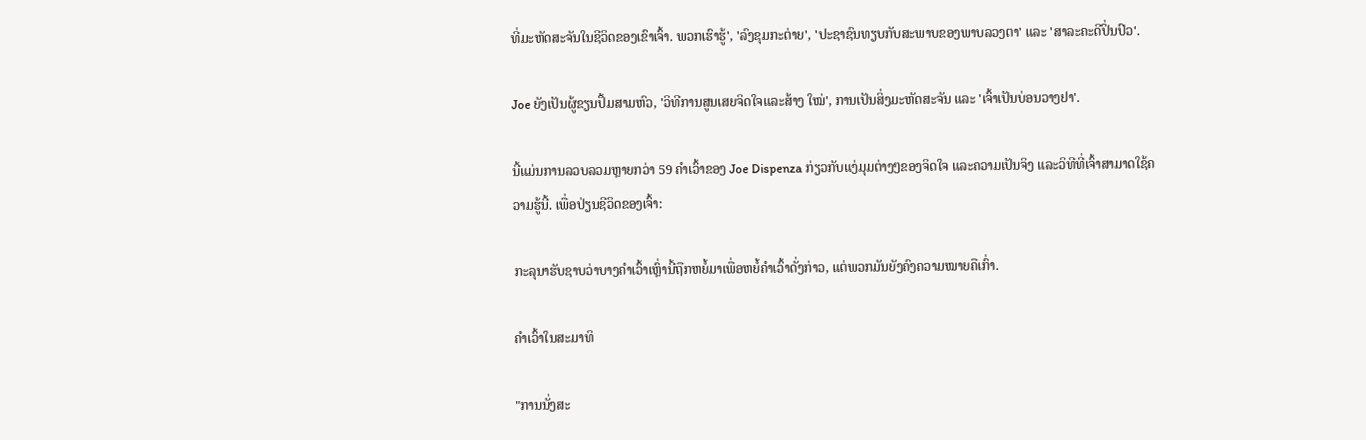ທີ່ມະຫັດສະຈັນໃນຊີວິດຂອງເຂົາເຈົ້າ. ພວກເຮົາຮູ້', 'ລົງຂຸມກະຕ່າຍ', 'ປະຊາຊົນທຽບກັບສະພາບຂອງພາບລວງຕາ' ແລະ 'ສາລະຄະດີປິ່ນປົວ'.

Joe ຍັງເປັນຜູ້ຂຽນປຶ້ມສາມຫົວ, 'ວິທີການສູນເສຍຈິດໃຈແລະສ້າງ ໃໝ່', ການເປັນສິ່ງມະຫັດສະຈັນ ແລະ 'ເຈົ້າເປັນບ່ອນວາງຢາ'.

ນີ້ແມ່ນການລວບລວມຫຼາຍກວ່າ 59 ຄຳເວົ້າຂອງ Joe Dispenza ກ່ຽວກັບແງ່ມຸມຕ່າງໆຂອງຈິດໃຈ ແລະຄວາມເປັນຈິງ ແລະວິທີທີ່ເຈົ້າສາມາດໃຊ້ຄວາມຮູ້ນີ້. ເພື່ອປ່ຽນຊີວິດຂອງເຈົ້າ:

ກະລຸນາຮັບຊາບວ່າບາງຄຳເວົ້າເຫຼົ່ານີ້ຖືກຫຍໍ້ມາເພື່ອຫຍໍ້ຄຳເວົ້າດັ່ງກ່າວ, ແຕ່ພວກມັນຍັງຄົງຄວາມໝາຍຄືເກົ່າ.

ຄຳເວົ້າໃນສະມາທິ

"ການນັ່ງສະ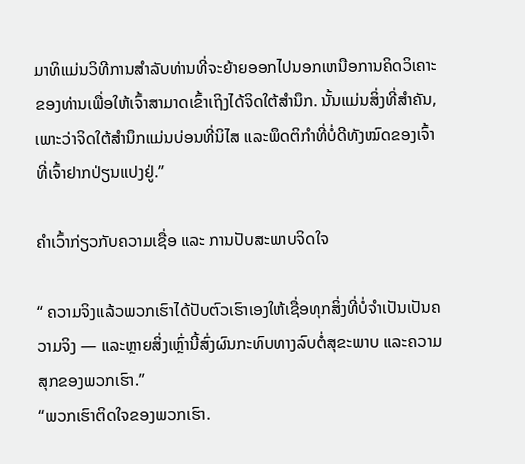ມາທິແມ່ນວິທີການສໍາລັບທ່ານທີ່ຈະຍ້າຍອອກໄປນອກເຫນືອການຄິດວິເຄາະຂອງທ່ານເພື່ອໃຫ້ເຈົ້າສາມາດເຂົ້າເຖິງໄດ້ຈິດໃຕ້ສຳນຶກ. ນັ້ນແມ່ນສິ່ງທີ່ສຳຄັນ, ເພາະວ່າຈິດໃຕ້ສຳນຶກແມ່ນບ່ອນທີ່ນິໄສ ແລະພຶດຕິກຳທີ່ບໍ່ດີທັງໝົດຂອງເຈົ້າທີ່ເຈົ້າຢາກປ່ຽນແປງຢູ່.”

ຄຳເວົ້າກ່ຽວກັບຄວາມເຊື່ອ ແລະ ການປັບສະພາບຈິດໃຈ

“ ຄວາມຈິງແລ້ວພວກເຮົາໄດ້ປັບຕົວເຮົາເອງໃຫ້ເຊື່ອທຸກສິ່ງທີ່ບໍ່ຈຳເປັນເປັນຄວາມຈິງ — ແລະຫຼາຍສິ່ງເຫຼົ່ານີ້ສົ່ງຜົນກະທົບທາງລົບຕໍ່ສຸຂະພາບ ແລະຄວາມສຸກຂອງພວກເຮົາ.”
“ພວກເຮົາຕິດໃຈຂອງພວກເຮົາ.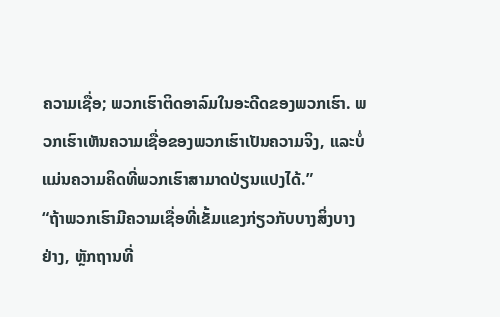ຄວາມເຊື່ອ; ພວກເຮົາຕິດອາລົມໃນອະດີດຂອງພວກເຮົາ. ພວກເຮົາເຫັນຄວາມເຊື່ອຂອງພວກເຮົາເປັນຄວາມຈິງ, ແລະບໍ່ແມ່ນຄວາມຄິດທີ່ພວກເຮົາສາມາດປ່ຽນແປງໄດ້.”
“ຖ້າພວກເຮົາມີຄວາມເຊື່ອທີ່ເຂັ້ມແຂງກ່ຽວກັບບາງສິ່ງບາງຢ່າງ, ຫຼັກຖານທີ່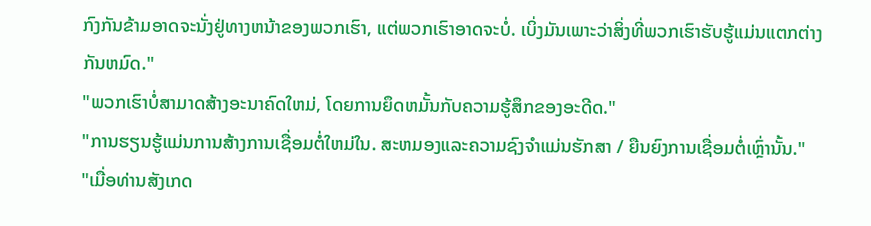ກົງກັນຂ້າມອາດຈະນັ່ງຢູ່ທາງຫນ້າຂອງພວກເຮົາ, ແຕ່ພວກເຮົາອາດຈະບໍ່. ເບິ່ງມັນເພາະວ່າສິ່ງທີ່ພວກເຮົາຮັບຮູ້ແມ່ນແຕກຕ່າງກັນຫມົດ."
"ພວກເຮົາບໍ່ສາມາດສ້າງອະນາຄົດໃຫມ່, ໂດຍການຍຶດຫມັ້ນກັບຄວາມຮູ້ສຶກຂອງອະດີດ."
"ການຮຽນຮູ້ແມ່ນການສ້າງການເຊື່ອມຕໍ່ໃຫມ່ໃນ. ສະຫມອງແລະຄວາມຊົງຈໍາແມ່ນຮັກສາ / ຍືນຍົງການເຊື່ອມຕໍ່ເຫຼົ່ານັ້ນ."
"ເມື່ອທ່ານສັງເກດ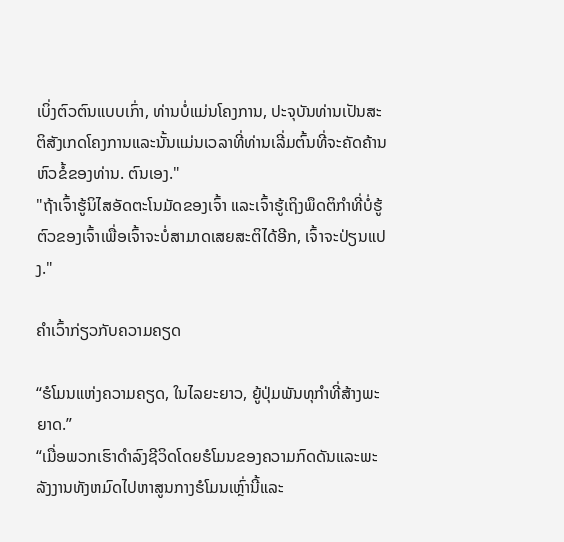ເບິ່ງຕົວຕົນແບບເກົ່າ, ທ່ານບໍ່ແມ່ນໂຄງການ, ປະຈຸບັນທ່ານເປັນສະຕິສັງເກດໂຄງການແລະນັ້ນແມ່ນເວລາທີ່ທ່ານເລີ່ມຕົ້ນທີ່ຈະຄັດຄ້ານຫົວຂໍ້ຂອງທ່ານ. ຕົນເອງ."
"ຖ້າເຈົ້າຮູ້ນິໄສອັດຕະໂນມັດຂອງເຈົ້າ ແລະເຈົ້າຮູ້ເຖິງພຶດຕິກຳທີ່ບໍ່ຮູ້ຕົວຂອງເຈົ້າເພື່ອເຈົ້າຈະບໍ່ສາມາດເສຍສະຕິໄດ້ອີກ, ເຈົ້າຈະປ່ຽນແປງ."

ຄຳເວົ້າກ່ຽວກັບຄວາມຄຽດ

“ຮໍໂມນແຫ່ງຄວາມຄຽດ, ໃນໄລຍະຍາວ, ຍູ້ປຸ່ມພັນທຸກຳທີ່ສ້າງພະຍາດ.”
“ເມື່ອພວກເຮົາດໍາລົງຊີວິດໂດຍຮໍໂມນຂອງຄວາມກົດດັນແລະພະລັງງານທັງຫມົດໄປຫາສູນກາງຮໍໂມນເຫຼົ່ານີ້ແລະ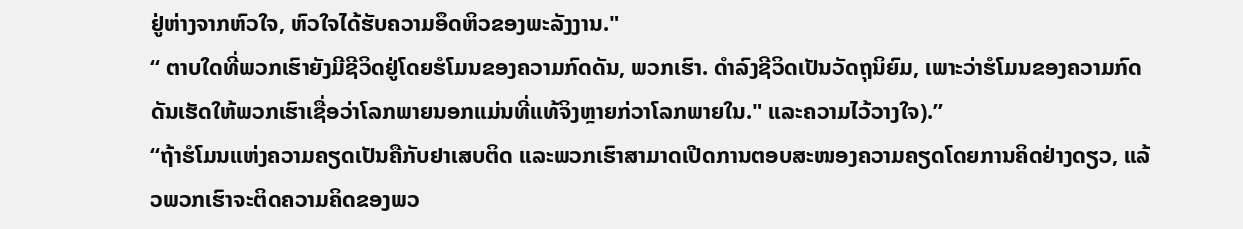ຢູ່ຫ່າງຈາກຫົວໃຈ, ຫົວໃຈໄດ້ຮັບຄວາມອຶດຫິວຂອງພະລັງງານ."
“ ຕາບໃດທີ່ພວກເຮົາຍັງມີຊີວິດຢູ່ໂດຍຮໍໂມນຂອງຄວາມກົດດັນ, ພວກເຮົາ. ດໍາລົງຊີວິດເປັນວັດຖຸນິຍົມ, ເພາະວ່າຮໍໂມນຂອງຄວາມກົດດັນເຮັດໃຫ້ພວກເຮົາເຊື່ອວ່າໂລກພາຍນອກແມ່ນທີ່ແທ້ຈິງຫຼາຍກ່ວາໂລກພາຍໃນ." ແລະຄວາມໄວ້ວາງໃຈ).”
“ຖ້າຮໍໂມນແຫ່ງຄວາມຄຽດເປັນຄືກັບຢາເສບຕິດ ແລະພວກເຮົາສາມາດເປີດການຕອບສະໜອງຄວາມຄຽດໂດຍການຄິດຢ່າງດຽວ, ແລ້ວພວກເຮົາຈະຕິດຄວາມຄິດຂອງພວ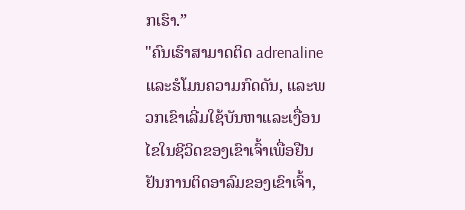ກເຮົາ.”
"ຄົນເຮົາສາມາດຕິດ adrenaline ແລະຮໍໂມນຄວາມກົດດັນ, ແລະພວກເຂົາເລີ່ມໃຊ້ບັນຫາແລະເງື່ອນໄຂໃນຊີວິດຂອງເຂົາເຈົ້າເພື່ອຢືນຢັນການຕິດອາລົມຂອງເຂົາເຈົ້າ,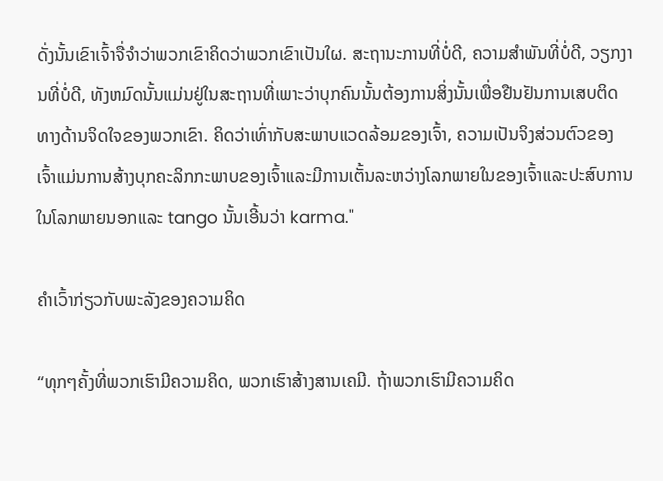ດັ່ງນັ້ນເຂົາເຈົ້າຈື່ຈໍາວ່າພວກເຂົາຄິດວ່າພວກເຂົາເປັນໃຜ. ສະຖານະການທີ່ບໍ່ດີ, ຄວາມສໍາພັນທີ່ບໍ່ດີ, ວຽກງານທີ່ບໍ່ດີ, ທັງຫມົດນັ້ນແມ່ນຢູ່ໃນສະຖານທີ່ເພາະວ່າບຸກຄົນນັ້ນຕ້ອງການສິ່ງນັ້ນເພື່ອຢືນຢັນການເສບຕິດທາງດ້ານຈິດໃຈຂອງພວກເຂົາ. ຄິດວ່າເທົ່າກັບສະພາບແວດລ້ອມຂອງເຈົ້າ, ຄວາມເປັນຈິງສ່ວນຕົວຂອງເຈົ້າແມ່ນການສ້າງບຸກຄະລິກກະພາບຂອງເຈົ້າແລະມີການເຕັ້ນລະຫວ່າງໂລກພາຍໃນຂອງເຈົ້າແລະປະສົບການໃນໂລກພາຍນອກແລະ tango ນັ້ນເອີ້ນວ່າ karma."

ຄຳເວົ້າກ່ຽວກັບພະລັງຂອງຄວາມຄິດ

“ທຸກໆຄັ້ງທີ່ພວກເຮົາມີຄວາມຄິດ, ພວກເຮົາສ້າງສານເຄມີ. ຖ້າພວກເຮົາມີຄວາມຄິດ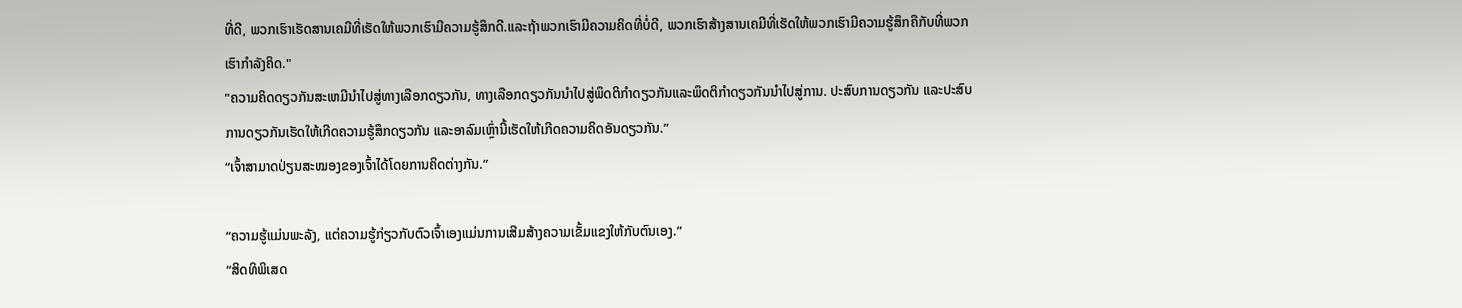ທີ່ດີ, ພວກເຮົາເຮັດສານເຄມີທີ່ເຮັດໃຫ້ພວກເຮົາມີຄວາມຮູ້ສຶກດີ.ແລະຖ້າພວກເຮົາມີຄວາມຄິດທີ່ບໍ່ດີ, ພວກເຮົາສ້າງສານເຄມີທີ່ເຮັດໃຫ້ພວກເຮົາມີຄວາມຮູ້ສຶກຄືກັບທີ່ພວກເຮົາກໍາລັງຄິດ."
"ຄວາມຄິດດຽວກັນສະເຫມີນໍາໄປສູ່ທາງເລືອກດຽວກັນ, ທາງເລືອກດຽວກັນນໍາໄປສູ່ພຶດຕິກໍາດຽວກັນແລະພຶດຕິກໍາດຽວກັນນໍາໄປສູ່ການ. ປະສົບການດຽວກັນ ແລະປະສົບການດຽວກັນເຮັດໃຫ້ເກີດຄວາມຮູ້ສຶກດຽວກັນ ແລະອາລົມເຫຼົ່ານີ້ເຮັດໃຫ້ເກີດຄວາມຄິດອັນດຽວກັນ.”
“ເຈົ້າສາມາດປ່ຽນສະໝອງຂອງເຈົ້າໄດ້ໂດຍການຄິດຕ່າງກັນ.”

“ຄວາມຮູ້ແມ່ນພະລັງ, ແຕ່ຄວາມຮູ້ກ່ຽວກັບຕົວເຈົ້າເອງແມ່ນການເສີມສ້າງຄວາມເຂັ້ມແຂງໃຫ້ກັບຕົນເອງ.”
“ສິດທິພິເສດ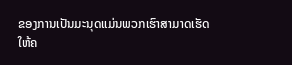ຂອງການເປັນມະນຸດແມ່ນພວກເຮົາສາມາດເຮັດໃຫ້ຄ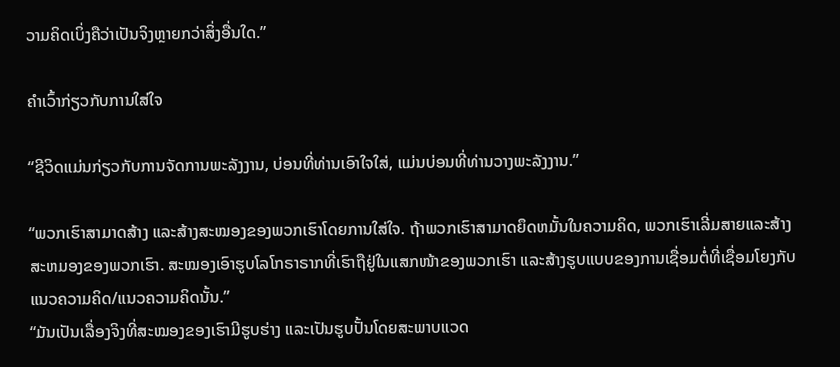ວາມຄິດເບິ່ງຄືວ່າເປັນຈິງຫຼາຍກວ່າສິ່ງອື່ນໃດ.”

ຄຳເວົ້າກ່ຽວກັບການໃສ່ໃຈ

“ຊີວິດແມ່ນກ່ຽວກັບການຈັດການພະລັງງານ, ບ່ອນທີ່ທ່ານເອົາໃຈໃສ່, ແມ່ນບ່ອນທີ່ທ່ານວາງພະລັງງານ.”

“ພວກເຮົາສາມາດສ້າງ ແລະສ້າງສະໝອງຂອງພວກເຮົາໂດຍການໃສ່ໃຈ. ຖ້າພວກເຮົາສາມາດຍຶດຫມັ້ນໃນຄວາມຄິດ, ພວກເຮົາເລີ່ມສາຍແລະສ້າງສະຫມອງຂອງພວກເຮົາ. ສະໝອງເອົາຮູບໂລໂກຣາຣາກທີ່ເຮົາຖືຢູ່ໃນແສກໜ້າຂອງພວກເຮົາ ແລະສ້າງຮູບແບບຂອງການເຊື່ອມຕໍ່ທີ່ເຊື່ອມໂຍງກັບແນວຄວາມຄິດ/ແນວຄວາມຄິດນັ້ນ.”
“ມັນເປັນເລື່ອງຈິງທີ່ສະໝອງຂອງເຮົາມີຮູບຮ່າງ ແລະເປັນຮູບປັ້ນໂດຍສະພາບແວດ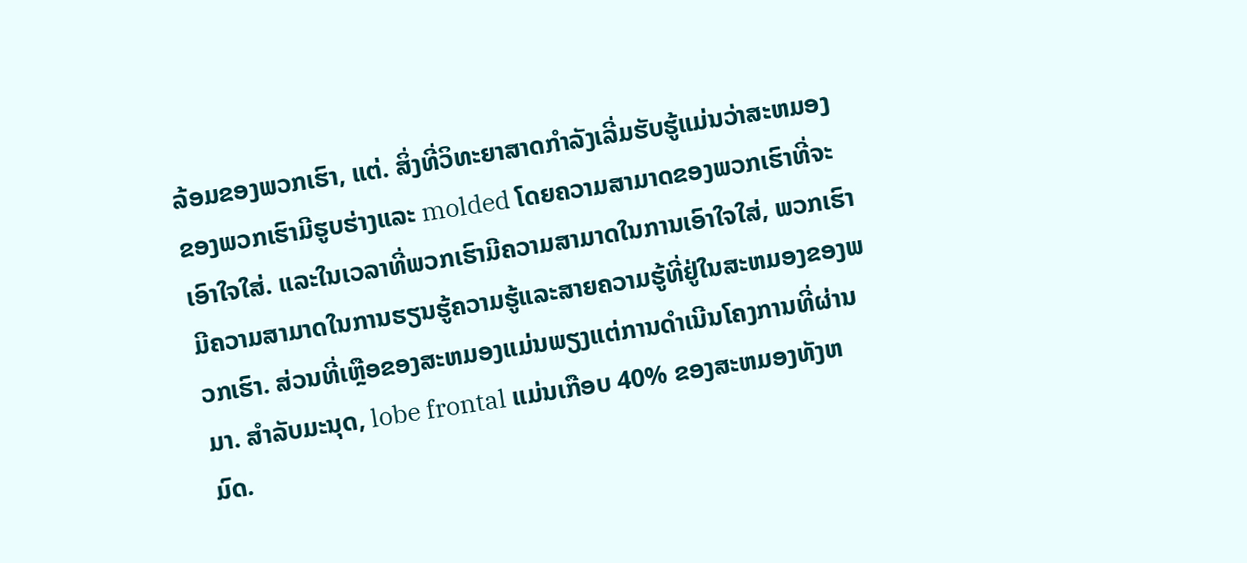ລ້ອມຂອງພວກເຮົາ, ແຕ່. ສິ່ງທີ່ວິທະຍາສາດກໍາລັງເລີ່ມຮັບຮູ້ແມ່ນວ່າສະຫມອງຂອງພວກເຮົາມີຮູບຮ່າງແລະ molded ໂດຍຄວາມສາມາດຂອງພວກເຮົາທີ່ຈະເອົາໃຈໃສ່. ແລະໃນເວລາທີ່ພວກເຮົາມີຄວາມສາມາດໃນການເອົາໃຈໃສ່, ພວກເຮົາມີຄວາມສາມາດໃນການຮຽນຮູ້ຄວາມຮູ້ແລະສາຍຄວາມຮູ້ທີ່ຢູ່ໃນສະຫມອງຂອງພວກເຮົາ. ສ່ວນທີ່ເຫຼືອຂອງສະຫມອງແມ່ນພຽງແຕ່ການດໍາເນີນໂຄງການທີ່ຜ່ານມາ. ສໍາລັບມະນຸດ, lobe frontal ແມ່ນເກືອບ 40% ຂອງສະຫມອງທັງຫມົດ.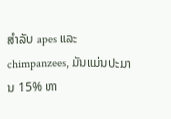ສໍາລັບ apes ແລະ chimpanzees, ມັນແມ່ນປະມານ 15% ຫາ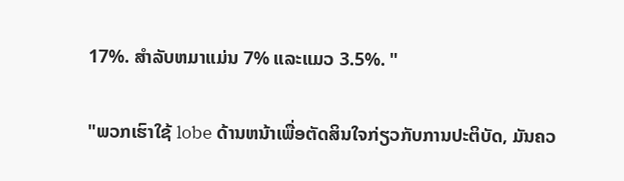17%. ສໍາລັບຫມາແມ່ນ 7% ແລະແມວ 3.5%. "

"ພວກເຮົາໃຊ້ lobe ດ້ານຫນ້າເພື່ອຕັດສິນໃຈກ່ຽວກັບການປະຕິບັດ, ມັນຄວ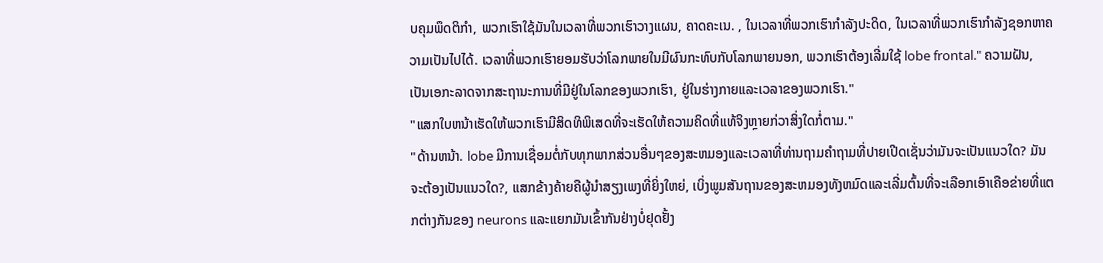ບຄຸມພຶດຕິກໍາ, ພວກເຮົາໃຊ້ມັນໃນເວລາທີ່ພວກເຮົາວາງແຜນ, ຄາດຄະເນ. , ໃນເວລາທີ່ພວກເຮົາກໍາລັງປະດິດ, ໃນເວລາທີ່ພວກເຮົາກໍາລັງຊອກຫາຄວາມເປັນໄປໄດ້. ເວລາທີ່ພວກເຮົາຍອມຮັບວ່າໂລກພາຍໃນມີຜົນກະທົບກັບໂລກພາຍນອກ, ພວກເຮົາຕ້ອງເລີ່ມໃຊ້ lobe frontal." ຄວາມຝັນ, ເປັນເອກະລາດຈາກສະຖານະການທີ່ມີຢູ່ໃນໂລກຂອງພວກເຮົາ, ຢູ່ໃນຮ່າງກາຍແລະເວລາຂອງພວກເຮົາ."
"ແສກໃບຫນ້າເຮັດໃຫ້ພວກເຮົາມີສິດທິພິເສດທີ່ຈະເຮັດໃຫ້ຄວາມຄິດທີ່ແທ້ຈິງຫຼາຍກ່ວາສິ່ງໃດກໍ່ຕາມ."
"ດ້ານຫນ້າ. lobe ມີການເຊື່ອມຕໍ່ກັບທຸກພາກສ່ວນອື່ນໆຂອງສະຫມອງແລະເວລາທີ່ທ່ານຖາມຄໍາຖາມທີ່ປາຍເປີດເຊັ່ນວ່າມັນຈະເປັນແນວໃດ? ມັນຈະຕ້ອງເປັນແນວໃດ?, ແສກຂ້າງຄ້າຍຄືຜູ້ນໍາສຽງເພງທີ່ຍິ່ງໃຫຍ່, ເບິ່ງພູມສັນຖານຂອງສະຫມອງທັງຫມົດແລະເລີ່ມຕົ້ນທີ່ຈະເລືອກເອົາເຄືອຂ່າຍທີ່ແຕກຕ່າງກັນຂອງ neurons ແລະແຍກມັນເຂົ້າກັນຢ່າງບໍ່ຢຸດຢັ້ງ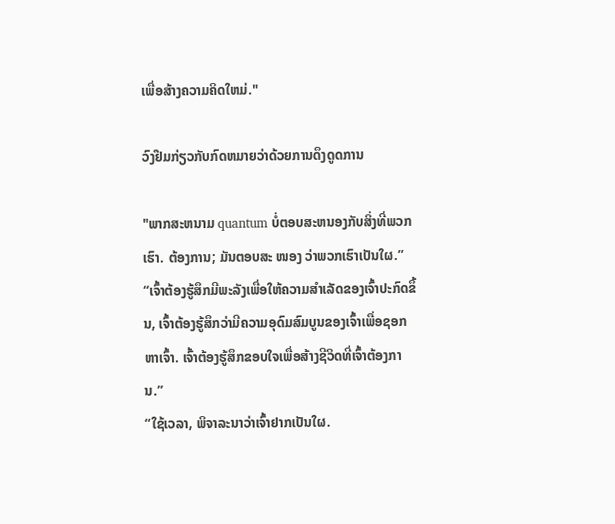ເພື່ອສ້າງຄວາມຄິດໃຫມ່."

ວົງຢືມກ່ຽວກັບກົດຫມາຍວ່າດ້ວຍການດຶງດູດການ

"ພາກສະຫນາມ quantum ບໍ່ຕອບສະຫນອງກັບສິ່ງທີ່ພວກເຮົາ. ຕ້ອງການ; ມັນຕອບສະ ໜອງ ວ່າພວກເຮົາເປັນໃຜ.”
“ເຈົ້າຕ້ອງຮູ້ສຶກມີພະລັງເພື່ອໃຫ້ຄວາມສຳເລັດຂອງເຈົ້າປະກົດຂຶ້ນ, ເຈົ້າຕ້ອງຮູ້ສຶກວ່າມີຄວາມອຸດົມສົມບູນຂອງເຈົ້າເພື່ອຊອກຫາເຈົ້າ. ເຈົ້າຕ້ອງຮູ້ສຶກຂອບໃຈເພື່ອສ້າງຊີວິດທີ່ເຈົ້າຕ້ອງການ.”
“ໃຊ້ເວລາ, ພິຈາລະນາວ່າເຈົ້າຢາກເປັນໃຜ.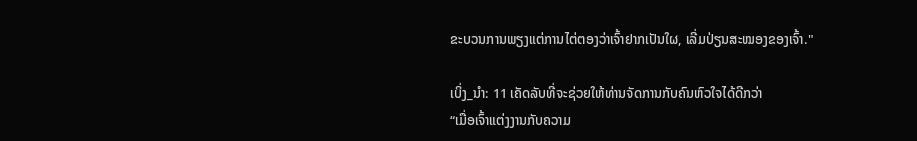ຂະບວນການພຽງແຕ່ການໄຕ່ຕອງວ່າເຈົ້າຢາກເປັນໃຜ, ເລີ່ມປ່ຽນສະໝອງຂອງເຈົ້າ."

ເບິ່ງ_ນຳ: 11 ເຄັດລັບທີ່ຈະຊ່ວຍໃຫ້ທ່ານຈັດການກັບຄົນຫົວໃຈໄດ້ດີກວ່າ
“ເມື່ອເຈົ້າແຕ່ງງານກັບຄວາມ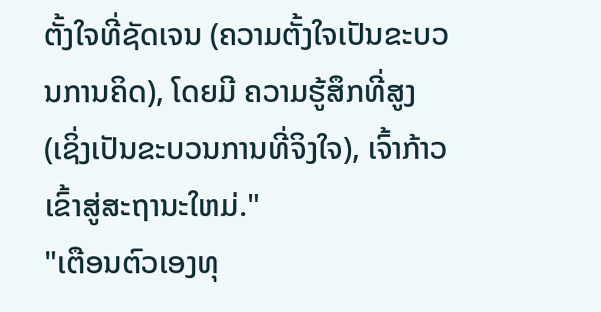ຕັ້ງໃຈທີ່ຊັດເຈນ (ຄວາມຕັ້ງໃຈເປັນຂະບວນການຄິດ), ໂດຍມີ ຄວາມຮູ້ສຶກທີ່ສູງ (ເຊິ່ງເປັນຂະບວນການທີ່ຈິງໃຈ), ເຈົ້າກ້າວເຂົ້າສູ່ສະຖານະໃຫມ່."
"ເຕືອນຕົວເອງທຸ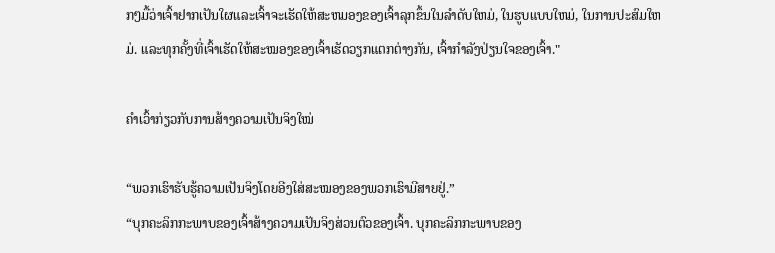ກໆມື້ວ່າເຈົ້າຢາກເປັນໃຜແລະເຈົ້າຈະເຮັດໃຫ້ສະຫມອງຂອງເຈົ້າລຸກຂຶ້ນໃນລໍາດັບໃຫມ່, ໃນຮູບແບບໃຫມ່, ໃນການປະສົມໃຫມ່. ແລະທຸກຄັ້ງທີ່ເຈົ້າເຮັດໃຫ້ສະໝອງຂອງເຈົ້າເຮັດວຽກແຕກຕ່າງກັນ, ເຈົ້າກຳລັງປ່ຽນໃຈຂອງເຈົ້າ."

ຄຳເວົ້າກ່ຽວກັບການສ້າງຄວາມເປັນຈິງໃໝ່

“ພວກເຮົາຮັບຮູ້ຄວາມເປັນຈິງໂດຍອີງໃສ່ສະໝອງຂອງພວກເຮົາມີສາຍຢູ່.”
“ບຸກຄະລິກກະພາບຂອງເຈົ້າສ້າງຄວາມເປັນຈິງສ່ວນຕົວຂອງເຈົ້າ. ບຸກຄະລິກກະພາບຂອງ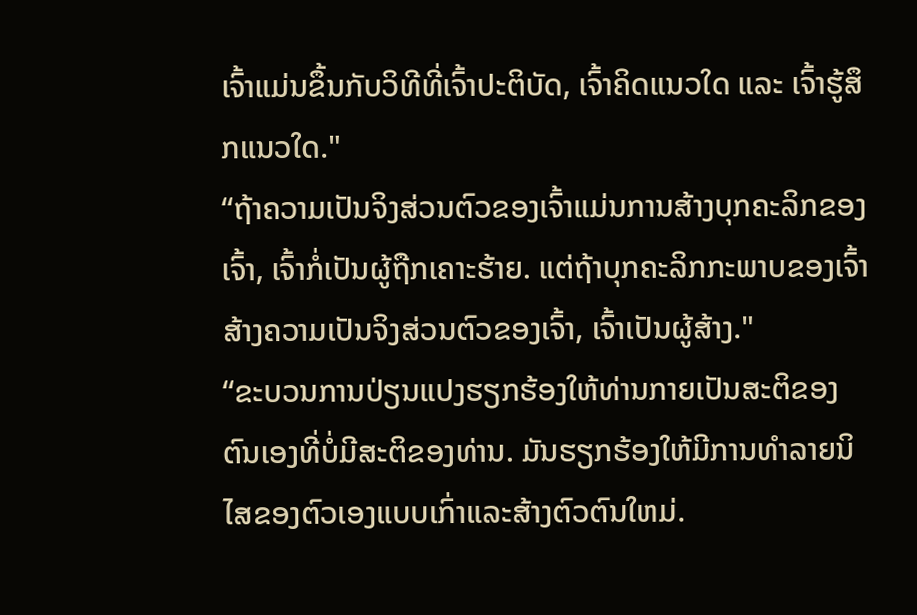ເຈົ້າແມ່ນຂຶ້ນກັບວິທີທີ່ເຈົ້າປະຕິບັດ, ເຈົ້າຄິດແນວໃດ ແລະ ເຈົ້າຮູ້ສຶກແນວໃດ."
“ຖ້າຄວາມເປັນຈິງສ່ວນຕົວຂອງເຈົ້າແມ່ນການສ້າງບຸກຄະລິກຂອງເຈົ້າ, ເຈົ້າກໍ່ເປັນຜູ້ຖືກເຄາະຮ້າຍ. ແຕ່ຖ້າບຸກຄະລິກກະພາບຂອງເຈົ້າສ້າງຄວາມເປັນຈິງສ່ວນຕົວຂອງເຈົ້າ, ເຈົ້າເປັນຜູ້ສ້າງ."
“ຂະບວນການປ່ຽນແປງຮຽກຮ້ອງໃຫ້ທ່ານກາຍເປັນສະຕິຂອງຕົນເອງທີ່ບໍ່ມີສະຕິຂອງທ່ານ. ມັນຮຽກຮ້ອງໃຫ້ມີການທໍາລາຍນິໄສຂອງຕົວເອງແບບເກົ່າແລະສ້າງຕົວຕົນໃຫມ່.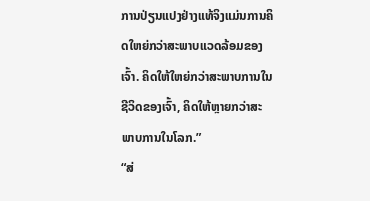ການປ່ຽນແປງຢ່າງແທ້ຈິງແມ່ນການຄິດໃຫຍ່ກວ່າສະພາບແວດລ້ອມຂອງເຈົ້າ. ຄິດໃຫ້ໃຫຍ່ກວ່າສະພາບການໃນຊີວິດຂອງເຈົ້າ, ຄິດໃຫ້ຫຼາຍກວ່າສະພາບການໃນໂລກ.”
“ສ່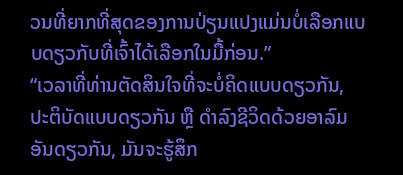ວນທີ່ຍາກທີ່ສຸດຂອງການປ່ຽນແປງແມ່ນບໍ່ເລືອກແບບດຽວກັບທີ່ເຈົ້າໄດ້ເລືອກໃນມື້ກ່ອນ.”
“ເວລາທີ່ທ່ານຕັດສິນໃຈທີ່ຈະບໍ່ຄິດແບບດຽວກັນ, ປະຕິບັດແບບດຽວກັນ ຫຼື ດຳລົງຊີວິດດ້ວຍອາລົມອັນດຽວກັນ, ມັນຈະຮູ້ສຶກ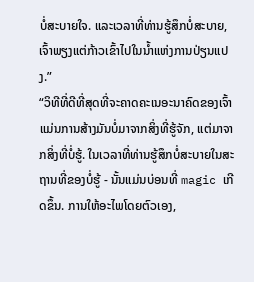ບໍ່ສະບາຍໃຈ. ແລະເວລາທີ່ທ່ານຮູ້ສຶກບໍ່ສະບາຍ, ເຈົ້າພຽງແຕ່ກ້າວເຂົ້າໄປໃນນ້ຳແຫ່ງການປ່ຽນແປງ.”
“ວິທີທີ່ດີທີ່ສຸດທີ່ຈະຄາດຄະເນອະນາຄົດຂອງເຈົ້າແມ່ນການສ້າງມັນບໍ່ມາຈາກສິ່ງທີ່ຮູ້ຈັກ, ແຕ່ມາຈາກສິ່ງທີ່ບໍ່ຮູ້. ໃນເວລາທີ່ທ່ານຮູ້ສຶກບໍ່ສະບາຍໃນສະຖານທີ່ຂອງບໍ່ຮູ້ - ນັ້ນແມ່ນບ່ອນທີ່ magic ເກີດຂຶ້ນ. ການໃຫ້ອະໄພໂດຍຕົວເອງ,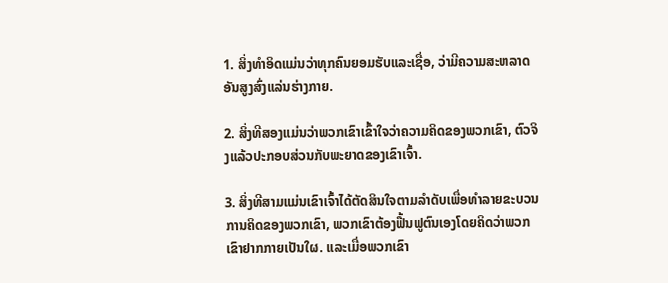1. ສິ່ງທໍາອິດແມ່ນວ່າທຸກຄົນຍອມຮັບແລະເຊື່ອ, ວ່າມີຄວາມສະຫລາດອັນສູງສົ່ງແລ່ນຮ່າງກາຍ.

2. ສິ່ງທີສອງແມ່ນວ່າພວກເຂົາເຂົ້າໃຈວ່າຄວາມຄິດຂອງພວກເຂົາ, ຕົວຈິງແລ້ວປະກອບສ່ວນກັບພະຍາດຂອງເຂົາເຈົ້າ.

3. ສິ່ງທີສາມແມ່ນເຂົາເຈົ້າໄດ້ຕັດສິນໃຈຕາມລຳດັບເພື່ອທໍາລາຍຂະບວນການຄິດຂອງພວກເຂົາ, ພວກເຂົາຕ້ອງຟື້ນຟູຕົນເອງໂດຍຄິດວ່າພວກເຂົາຢາກກາຍເປັນໃຜ. ແລະເມື່ອພວກເຂົາ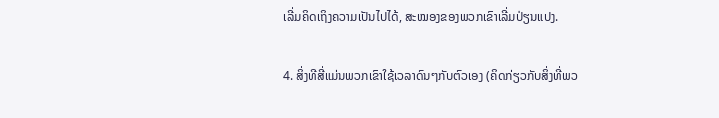ເລີ່ມຄິດເຖິງຄວາມເປັນໄປໄດ້, ສະໝອງຂອງພວກເຂົາເລີ່ມປ່ຽນແປງ.

4. ສິ່ງທີສີ່ແມ່ນພວກເຂົາໃຊ້ເວລາດົນໆກັບຕົວເອງ (ຄິດກ່ຽວກັບສິ່ງທີ່ພວ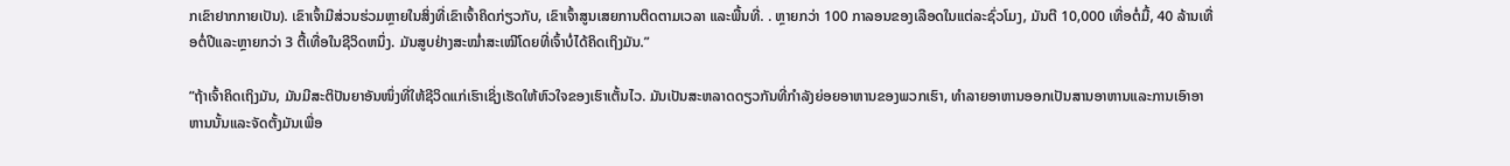ກເຂົາຢາກກາຍເປັນ). ເຂົາເຈົ້າມີສ່ວນຮ່ວມຫຼາຍໃນສິ່ງທີ່ເຂົາເຈົ້າຄິດກ່ຽວກັບ, ເຂົາເຈົ້າສູນເສຍການຕິດຕາມເວລາ ແລະພື້ນທີ່. . ຫຼາຍກວ່າ 100 ກາລອນຂອງເລືອດໃນແຕ່ລະຊົ່ວໂມງ, ມັນຕີ 10,000 ເທື່ອຕໍ່ມື້, 40 ລ້ານເທື່ອຕໍ່ປີແລະຫຼາຍກວ່າ 3 ຕື້ເທື່ອໃນຊີວິດຫນຶ່ງ. ມັນສູບຢ່າງສະໝໍ່າສະເໝີໂດຍທີ່ເຈົ້າບໍ່ໄດ້ຄິດເຖິງມັນ.”

“ຖ້າເຈົ້າຄິດເຖິງມັນ, ມັນມີສະຕິປັນຍາອັນໜຶ່ງທີ່ໃຫ້ຊີວິດແກ່ເຮົາເຊິ່ງເຮັດໃຫ້ຫົວໃຈຂອງເຮົາເຕັ້ນໄວ. ມັນເປັນສະຫລາດດຽວກັນທີ່ກໍາລັງຍ່ອຍອາຫານຂອງພວກເຮົາ, ທໍາລາຍອາຫານອອກເປັນສານອາຫານແລະການເອົາອາຫານນັ້ນແລະຈັດຕັ້ງມັນເພື່ອ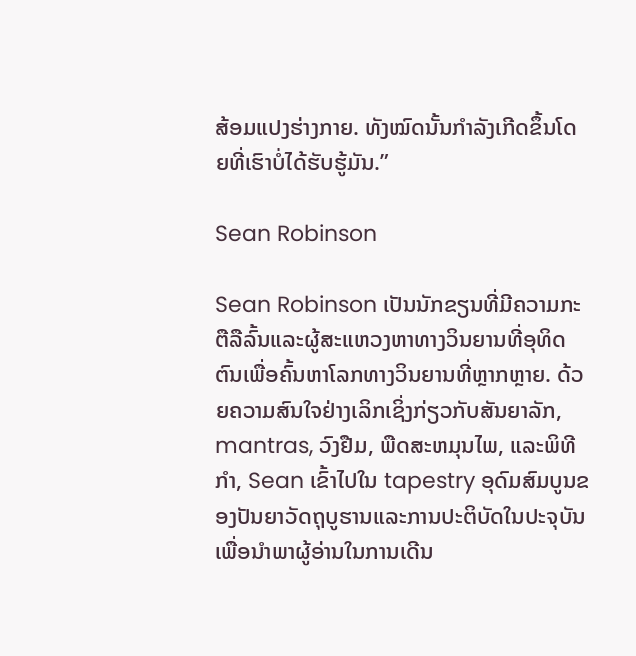ສ້ອມແປງຮ່າງກາຍ. ທັງໝົດນັ້ນກຳລັງເກີດຂຶ້ນໂດຍທີ່ເຮົາບໍ່ໄດ້ຮັບຮູ້ມັນ.”

Sean Robinson

Sean Robinson ເປັນນັກຂຽນທີ່ມີຄວາມກະຕືລືລົ້ນແລະຜູ້ສະແຫວງຫາທາງວິນຍານທີ່ອຸທິດຕົນເພື່ອຄົ້ນຫາໂລກທາງວິນຍານທີ່ຫຼາກຫຼາຍ. ດ້ວຍຄວາມສົນໃຈຢ່າງເລິກເຊິ່ງກ່ຽວກັບສັນຍາລັກ, mantras, ວົງຢືມ, ພືດສະຫມຸນໄພ, ແລະພິທີກໍາ, Sean ເຂົ້າໄປໃນ tapestry ອຸດົມສົມບູນຂອງປັນຍາວັດຖຸບູຮານແລະການປະຕິບັດໃນປະຈຸບັນເພື່ອນໍາພາຜູ້ອ່ານໃນການເດີນ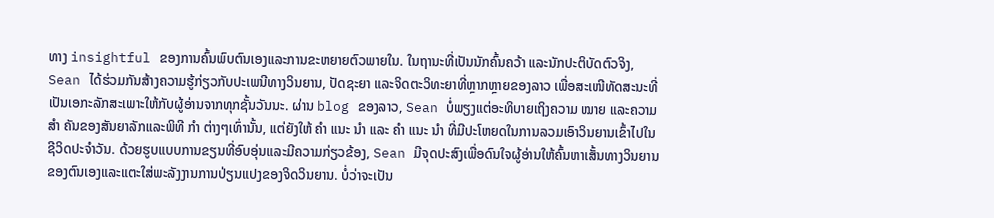ທາງ insightful ຂອງການຄົ້ນພົບຕົນເອງແລະການຂະຫຍາຍຕົວພາຍໃນ. ໃນຖານະທີ່ເປັນນັກຄົ້ນຄວ້າ ແລະນັກປະຕິບັດຕົວຈິງ, Sean ໄດ້ຮ່ວມກັນສ້າງຄວາມຮູ້ກ່ຽວກັບປະເພນີທາງວິນຍານ, ປັດຊະຍາ ແລະຈິດຕະວິທະຍາທີ່ຫຼາກຫຼາຍຂອງລາວ ເພື່ອສະເໜີທັດສະນະທີ່ເປັນເອກະລັກສະເພາະໃຫ້ກັບຜູ້ອ່ານຈາກທຸກຊັ້ນວັນນະ. ຜ່ານ blog ຂອງລາວ, Sean ບໍ່ພຽງແຕ່ອະທິບາຍເຖິງຄວາມ ໝາຍ ແລະຄວາມ ສຳ ຄັນຂອງສັນຍາລັກແລະພິທີ ກຳ ຕ່າງໆເທົ່ານັ້ນ, ແຕ່ຍັງໃຫ້ ຄຳ ແນະ ນຳ ແລະ ຄຳ ແນະ ນຳ ທີ່ມີປະໂຫຍດໃນການລວມເອົາວິນຍານເຂົ້າໄປໃນຊີວິດປະຈໍາວັນ. ດ້ວຍຮູບແບບການຂຽນທີ່ອົບອຸ່ນແລະມີຄວາມກ່ຽວຂ້ອງ, Sean ມີຈຸດປະສົງເພື່ອດົນໃຈຜູ້ອ່ານໃຫ້ຄົ້ນຫາເສັ້ນທາງວິນຍານຂອງຕົນເອງແລະແຕະໃສ່ພະລັງງານການປ່ຽນແປງຂອງຈິດວິນຍານ. ບໍ່ວ່າຈະເປັນ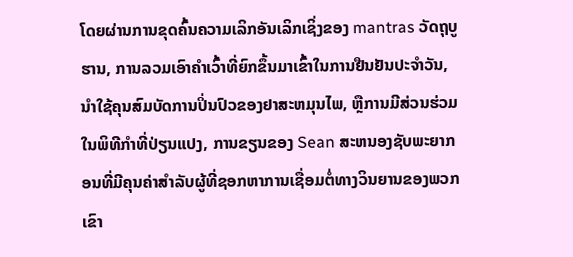ໂດຍຜ່ານການຂຸດຄົ້ນຄວາມເລິກອັນເລິກເຊິ່ງຂອງ mantras ວັດຖຸບູຮານ, ການລວມເອົາຄໍາເວົ້າທີ່ຍົກຂຶ້ນມາເຂົ້າໃນການຢືນຢັນປະຈໍາວັນ, ນໍາໃຊ້ຄຸນສົມບັດການປິ່ນປົວຂອງຢາສະຫມຸນໄພ, ຫຼືການມີສ່ວນຮ່ວມໃນພິທີກໍາທີ່ປ່ຽນແປງ, ການຂຽນຂອງ Sean ສະຫນອງຊັບພະຍາກອນທີ່ມີຄຸນຄ່າສໍາລັບຜູ້ທີ່ຊອກຫາການເຊື່ອມຕໍ່ທາງວິນຍານຂອງພວກເຂົາ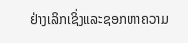ຢ່າງເລິກເຊິ່ງແລະຊອກຫາຄວາມ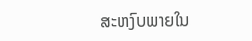ສະຫງົບພາຍໃນ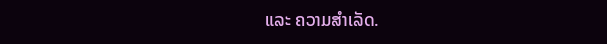ແລະ ຄວາມສຳເລັດ.